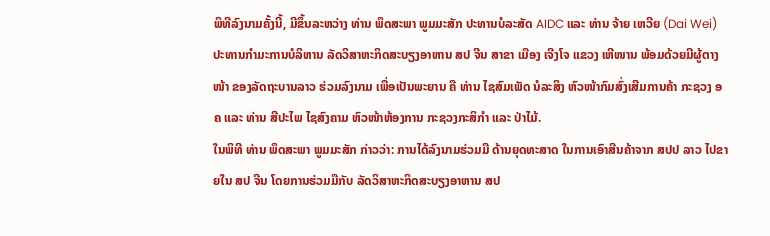ພິທີລົງນາມຄັ້ງນີ້, ມີຂຶ້ນລະຫວ່າງ ທ່ານ ພຶດສະພາ ພູມມະສັກ ປະທານບໍລະສັດ AIDC ແລະ ທ່ານ ຈ້າຍ ເຫວີຍ (Dai Wei) ປະທານກຳມະການບໍລິຫານ ລັດວິສາຫະກິດສະບຽງອາຫານ ສປ ຈີນ ສາຂາ ເມືອງ ເຈີງໂຈ ແຂວງ ເຫີໜານ ພ້ອມດ້ວຍມີຜູ້ຕາງໜ້າ ຂອງລັດຖະບານລາວ ຮ່ວມລົງນາມ ເພື່ອເປັນພະຍານ ຄື ທ່ານ ໄຊສົມເພັດ ນໍລະສິງ ຫົວໜ້າກົມສົ່ງເສີມການຄ້າ ກະຊວງ ອຄ ແລະ ທ່ານ ສີປະໄພ ໄຊສົງຄາມ ຫົວໜ້າຫ້ອງການ ກະຊວງກະສິກຳ ແລະ ປ່າໄມ້.
ໃນພິທີ ທ່ານ ພຶດສະພາ ພູມມະສັກ ກ່າວວ່າ: ການໄດ້ລົງນາມຮ່ວມມື ດ້ານຍຸດທະສາດ ໃນການເອົາສີນຄ້າຈາກ ສປປ ລາວ ໄປຂາຍໃນ ສປ ຈີນ ໂດຍການຮ່ວມມືກັບ ລັດວິສາຫະກິດສະບຽງອາຫານ ສປ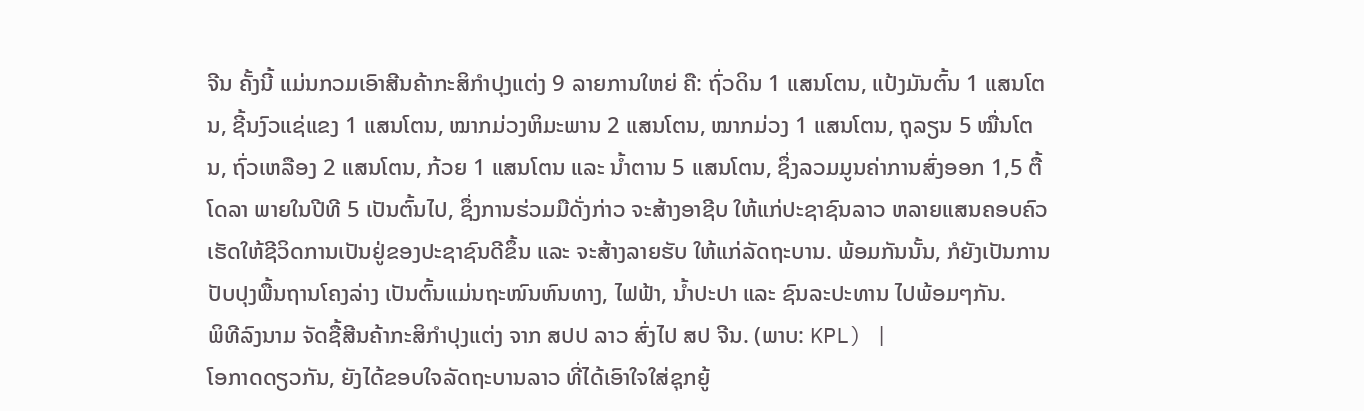ຈີນ ຄັ້ງນີ້ ແມ່ນກວມເອົາສີນຄ້າກະສິກຳປຸງແຕ່ງ 9 ລາຍການໃຫຍ່ ຄື: ຖົ່ວດິນ 1 ແສນໂຕນ, ແປ້ງມັນຕົ້ນ 1 ແສນໂຕນ, ຊີ້ນງົວແຊ່ແຂງ 1 ແສນໂຕນ, ໝາກມ່ວງຫິມະພານ 2 ແສນໂຕນ, ໝາກມ່ວງ 1 ແສນໂຕນ, ຖຸລຽນ 5 ໝື່ນໂຕນ, ຖົ່ວເຫລືອງ 2 ແສນໂຕນ, ກ້ວຍ 1 ແສນໂຕນ ແລະ ນ້ຳຕານ 5 ແສນໂຕນ, ຊຶ່ງລວມມູນຄ່າການສົ່ງອອກ 1,5 ຕື້ໂດລາ ພາຍໃນປີທີ 5 ເປັນຕົ້ນໄປ, ຊຶ່ງການຮ່ວມມືດັ່ງກ່າວ ຈະສ້າງອາຊີບ ໃຫ້ແກ່ປະຊາຊົນລາວ ຫລາຍແສນຄອບຄົວ ເຮັດໃຫ້ຊີວິດການເປັນຢູ່ຂອງປະຊາຊົນດີຂຶ້ນ ແລະ ຈະສ້າງລາຍຮັບ ໃຫ້ແກ່ລັດຖະບານ. ພ້ອມກັນນັ້ນ, ກໍຍັງເປັນການປັບປຸງພື້ນຖານໂຄງລ່າງ ເປັນຕົ້ນແມ່ນຖະໜົນຫົນທາງ, ໄຟຟ້າ, ນ້ຳປະປາ ແລະ ຊົນລະປະທານ ໄປພ້ອມໆກັນ.
ພິທີລົງນາມ ຈັດຊື້ສີນຄ້າກະສິກຳປຸງແຕ່ງ ຈາກ ສປປ ລາວ ສົ່ງໄປ ສປ ຈີນ. (ພາບ: KPL) |
ໂອກາດດຽວກັນ, ຍັງໄດ້ຂອບໃຈລັດຖະບານລາວ ທີ່ໄດ້ເອົາໃຈໃສ່ຊຸກຍູ້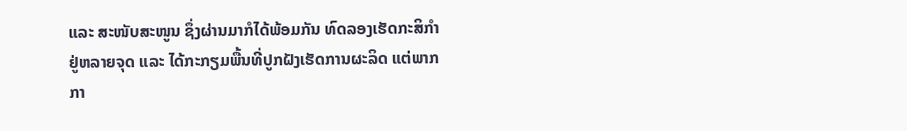ແລະ ສະໜັບສະໜູນ ຊຶ່ງຜ່ານມາກໍໄດ້ພ້ອມກັນ ທົດລອງເຮັດກະສິກຳ ຢູ່ຫລາຍຈຸດ ແລະ ໄດ້ກະກຽມພື້ນທີ່ປູກຝັງເຮັດການຜະລິດ ແຕ່ພາກກາ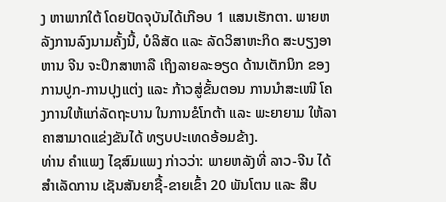ງ ຫາພາກໃຕ້ ໂດຍປັດຈຸບັນໄດ້ເກືອບ 1 ແສນເຮັກຕາ. ພາຍຫລັງການລົງນາມຄັ້ງນີ້, ບໍລິສັດ ແລະ ລັດວິສາຫະກິດ ສະບຽງອາຫານ ຈີນ ຈະປຶກສາຫາລື ເຖິງລາຍລະອຽດ ດ້ານເຕັກນິກ ຂອງການປູກ-ການປຸງແຕ່ງ ແລະ ກ້າວສູ່ຂັ້ນຕອນ ການນຳສະເໜີ ໂຄງການໃຫ້ແກ່ລັດຖະບານ ໃນການຂໍໂກຕ້າ ແລະ ພະຍາຍາມ ໃຫ້ລາຄາສາມາດແຂ່ງຂັນໄດ້ ທຽບປະເທດອ້ອມຂ້າງ.
ທ່ານ ຄຳແພງ ໄຊສົມແພງ ກ່າວວ່າ: ພາຍຫລັງທີ່ ລາວ-ຈີນ ໄດ້ສຳເລັດການ ເຊັນສັນຍາຊື້-ຂາຍເຂົ້າ 20 ພັນໂຕນ ແລະ ສືບ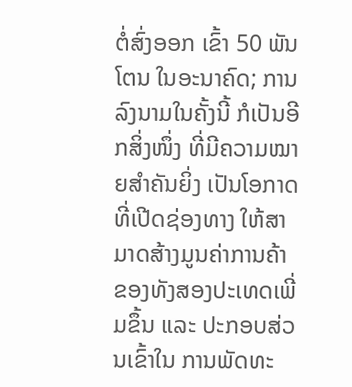ຕໍ່ສົ່ງອອກ ເຂົ້າ 50 ພັນໂຕນ ໃນອະນາຄົດ; ການລົງນາມໃນຄັ້ງນີ້ ກໍເປັນອີກສິ່ງໜຶ່ງ ທີ່ມີຄວາມໝາຍສຳຄັນຍິ່ງ ເປັນໂອກາດ ທີ່ເປີດຊ່ອງທາງ ໃຫ້ສາມາດສ້າງມູນຄ່າການຄ້າ ຂອງທັງສອງປະເທດເພີ່ມຂຶ້ນ ແລະ ປະກອບສ່ວນເຂົ້າໃນ ການພັດທະ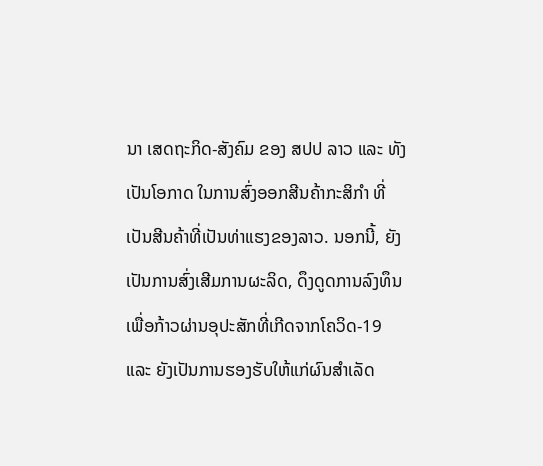ນາ ເສດຖະກິດ-ສັງຄົມ ຂອງ ສປປ ລາວ ແລະ ທັງເປັນໂອກາດ ໃນການສົ່ງອອກສີນຄ້າກະສິກຳ ທີ່ເປັນສີນຄ້າທີ່ເປັນທ່າແຮງຂອງລາວ. ນອກນີ້, ຍັງເປັນການສົ່ງເສີມການຜະລິດ, ດຶງດູດການລົງທຶນ ເພື່ອກ້າວຜ່ານອຸປະສັກທີ່ເກີດຈາກໂຄວິດ-19 ແລະ ຍັງເປັນການຮອງຮັບໃຫ້ແກ່ຜົນສຳເລັດ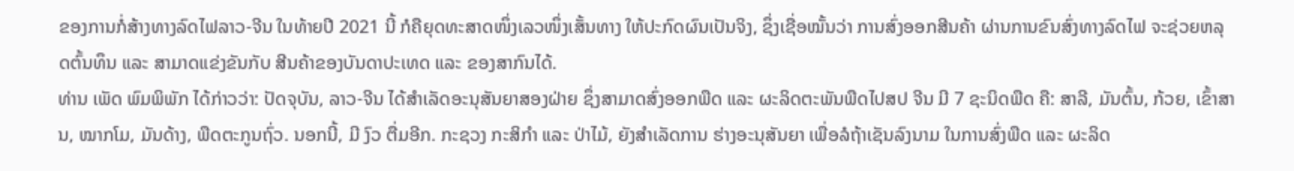ຂອງການກໍ່ສ້າງທາງລົດໄຟລາວ-ຈີນ ໃນທ້າຍປີ 2021 ນີ້ ກໍຄືຍຸດທະສາດໜຶ່ງເລວໜຶ່ງເສັ້ນທາງ ໃຫ້ປະກົດຜົນເປັນຈິງ, ຊຶ່ງເຊື່ອໝັ້ນວ່າ ການສົ່ງອອກສີນຄ້າ ຜ່ານການຂົນສົ່ງທາງລົດໄຟ ຈະຊ່ວຍຫລຸດຕົ້ນທຶນ ແລະ ສາມາດແຂ່ງຂັນກັບ ສີນຄ້າຂອງບັນດາປະເທດ ແລະ ຂອງສາກົນໄດ້.
ທ່ານ ເພັດ ພົມພິພັກ ໄດ້ກ່າວວ່າ: ປັດຈຸບັນ, ລາວ-ຈີນ ໄດ້ສຳເລັດອະນຸສັນຍາສອງຝ່າຍ ຊຶ່ງສາມາດສົ່ງອອກພືດ ແລະ ຜະລິດຕະພັນພືດໄປສປ ຈີນ ມີ 7 ຊະນິດພືດ ຄື: ສາລີ, ມັນຕົ້ນ, ກ້ວຍ, ເຂົ້າສານ, ໝາກໂມ, ມັນດ້າງ, ພືດຕະກູນຖົ່ວ. ນອກນີ້, ມີ ງົວ ຕື່ມອີກ. ກະຊວງ ກະສິກຳ ແລະ ປ່າໄມ້, ຍັງສຳເລັດການ ຮ່າງອະນຸສັນຍາ ເພື່ອລໍຖ້າເຊັນລົງນາມ ໃນການສົ່ງພືດ ແລະ ຜະລິດ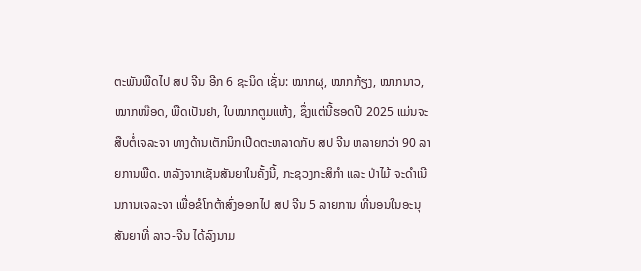ຕະພັນພືດໄປ ສປ ຈີນ ອີກ 6 ຊະນິດ ເຊັ່ນ: ໝາກຜຸ, ໝາກກ້ຽງ, ໝາກນາວ, ໝາກໜ໊ອດ, ພືດເປັນຢາ, ໃບໝາກຕູມແຫ້ງ, ຊຶ່ງແຕ່ນີ້ຮອດປີ 2025 ແມ່ນຈະສືບຕໍ່ເຈລະຈາ ທາງດ້ານເຕັກນິກເປີດຕະຫລາດກັບ ສປ ຈີນ ຫລາຍກວ່າ 90 ລາຍການພືດ. ຫລັງຈາກເຊັນສັນຍາໃນຄັ້ງນີ້, ກະຊວງກະສິກຳ ແລະ ປ່າໄມ້ ຈະດຳເນີນການເຈລະຈາ ເພື່ອຂໍໂກຕ້າສົ່ງອອກໄປ ສປ ຈີນ 5 ລາຍການ ທີ່ນອນໃນອະນຸສັນຍາທີ່ ລາວ-ຈີນ ໄດ້ລົງນາມ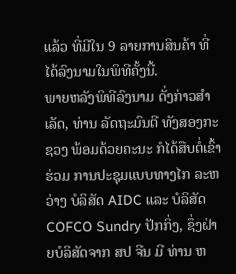ແລ້ວ ທີ່ມີໃນ 9 ລາຍການສິນຄ້າ ທີ່ໄດ້ລົງນາມໃນພິທີຄັ້ງນີ້.
ພາຍຫລັງພິທີລົງນາມ ດັ່ງກ່າວສຳເລັດ, ທ່ານ ລັດຖະມົນຕີ ທັງສອງກະຊວງ ພ້ອມດ້ວຍຄະນະ ກໍໄດ້ສືບຕໍ່ເຂົ້າຮ່ວມ ການປະຊຸມແບບທາງໄກ ລະຫວ່າງ ບໍລິສັດ AIDC ແລະ ບໍລິສັດ COFCO Sundry ປັກກິ່ງ, ຊຶ່ງຝ່າຍບໍລິສັດຈາກ ສປ ຈີນ ມີ ທ່ານ ຫ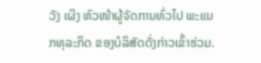ວັງ ເຜິງ ຫົວໜ້າຜູ້ຈັດການທົ່ວໄປ ພະແນກທຸລະກິດ ຂອງບໍລິສັດດັ່ງກ່າວເຂົ້າຮ່ວມ.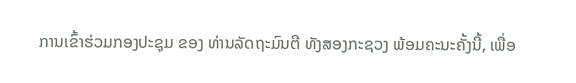ການເຂົ້າຮ່ວມກອງປະຊຸມ ຂອງ ທ່ານລັດຖະມົນຕີ ທັງສອງກະຊວງ ພ້ອມຄະນະຄັ້ງນີ້, ເພື່ອ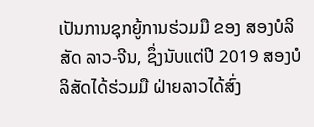ເປັນການຊຸກຍູ້ການຮ່ວມມື ຂອງ ສອງບໍລິສັດ ລາວ-ຈີນ, ຊຶ່ງນັບແຕ່ປີ 2019 ສອງບໍລິສັດໄດ້ຮ່ວມມື ຝ່າຍລາວໄດ້ສົ່ງ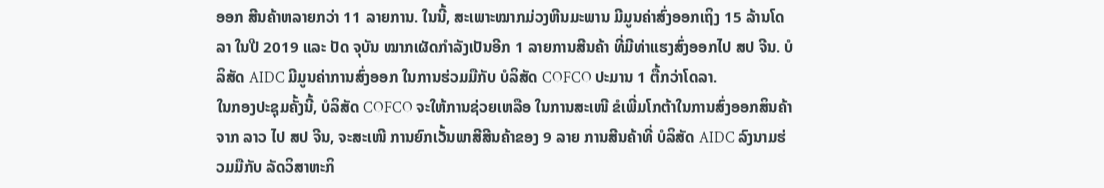ອອກ ສີນຄ້າຫລາຍກວ່າ 11 ລາຍການ. ໃນນີ້, ສະເພາະໝາກມ່ວງຫີນມະພານ ມີມູນຄ່າສົ່ງອອກເຖິງ 15 ລ້ານໂດລາ ໃນປີ 2019 ແລະ ປັດ ຈຸບັນ ໝາກເຜັດກຳລັງເປັນອີກ 1 ລາຍການສີນຄ້າ ທີ່ມີທ່າແຮງສົ່ງອອກໄປ ສປ ຈີນ. ບໍລິສັດ AIDC ມີມູນຄ່າການສົ່ງອອກ ໃນການຮ່ວມມືກັບ ບໍລິສັດ COFCO ປະມານ 1 ຕື້ກວ່າໂດລາ.
ໃນກອງປະຊຸມຄັ້ງນີ້, ບໍລິສັດ COFCO ຈະໃຫ້ການຊ່ວຍເຫລືອ ໃນການສະເໜີ ຂໍເພີ່ມໂກຕ້າໃນການສົ່ງອອກສິນຄ້າ ຈາກ ລາວ ໄປ ສປ ຈີນ, ຈະສະເໜີ ການຍົກເວັ້ນພາສີສີນຄ້າຂອງ 9 ລາຍ ການສີນຄ້າທີ່ ບໍລິສັດ AIDC ລົງນາມຮ່ວມມືກັບ ລັດວິສາຫະກິ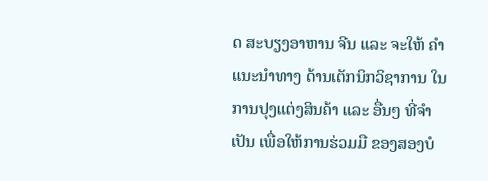ດ ສະບຽງອາຫານ ຈີນ ແລະ ຈະໃຫ້ ຄໍາແນະນຳທາງ ດ້ານເຕັກນິກວິຊາການ ໃນການປຸງແຕ່ງສິນຄ້າ ແລະ ອື່ນໆ ທີ່ຈຳເປັນ ເພື່ອໃຫ້ການຮ່ວມມື ຂອງສອງບໍ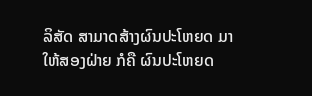ລິສັດ ສາມາດສ້າງຜົນປະໂຫຍດ ມາໃຫ້ສອງຝ່າຍ ກໍຄື ຜົນປະໂຫຍດ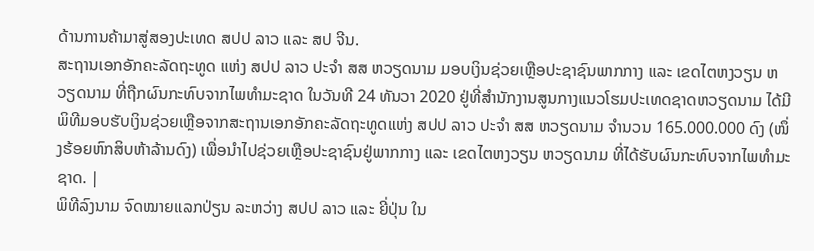ດ້ານການຄ້າມາສູ່ສອງປະເທດ ສປປ ລາວ ແລະ ສປ ຈີນ.
ສະຖານເອກອັກຄະລັດຖະທູດ ແຫ່ງ ສປປ ລາວ ປະຈຳ ສສ ຫວຽດນາມ ມອບເງິນຊ່ວຍເຫຼືອປະຊາຊົນພາກກາງ ແລະ ເຂດໄຕຫງວຽນ ຫວຽດນາມ ທີ່ຖືກຜົນກະທົບຈາກໄພທຳມະຊາດ ໃນວັນທີ 24 ທັນວາ 2020 ຢູ່ທີ່ສຳນັກງານສູນກາງແນວໂຮມປະເທດຊາດຫວຽດນາມ ໄດ້ມີພິທີມອບຮັບເງິນຊ່ວຍເຫຼືອຈາກສະຖານເອກອັກຄະລັດຖະທູດແຫ່ງ ສປປ ລາວ ປະຈຳ ສສ ຫວຽດນາມ ຈຳນວນ 165.000.000 ດົງ (ໜຶ່ງຮ້ອຍຫົກສິບຫ້າລ້ານດົງ) ເພື່ອນຳໄປຊ່ວຍເຫຼືອປະຊາຊົນຢູ່ພາກກາງ ແລະ ເຂດໄຕຫງວຽນ ຫວຽດນາມ ທີ່ໄດ້ຮັບຜົນກະທົບຈາກໄພທຳມະຊາດ. |
ພິທີລົງນາມ ຈົດໝາຍແລກປ່ຽນ ລະຫວ່າງ ສປປ ລາວ ແລະ ຍີ່ປຸ່ນ ໃນ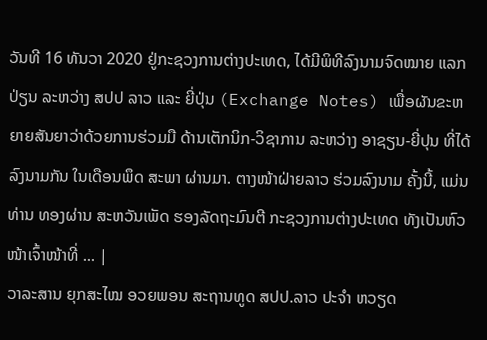ວັນທີ 16 ທັນວາ 2020 ຢູ່ກະຊວງການຕ່າງປະເທດ, ໄດ້ມີພິທີລົງນາມຈົດໝາຍ ແລກປ່ຽນ ລະຫວ່າງ ສປປ ລາວ ແລະ ຍີ່ປຸ່ນ (Exchange Notes) ເພື່ອຜັນຂະຫຍາຍສັນຍາວ່າດ້ວຍການຮ່ວມມື ດ້ານເຕັກນິກ-ວິຊາການ ລະຫວ່າງ ອາຊຽນ-ຍີ່ປຸນ ທີ່ໄດ້ລົງນາມກັນ ໃນເດືອນພຶດ ສະພາ ຜ່ານມາ. ຕາງໜ້າຝ່າຍລາວ ຮ່ວມລົງນາມ ຄັ້ງນີ້, ແມ່ນ ທ່ານ ທອງຜ່ານ ສະຫວັນເພັດ ຮອງລັດຖະມົນຕີ ກະຊວງການຕ່າງປະເທດ ທັງເປັນຫົວໜ້າເຈົ້າໜ້າທີ່ ... |
ວາລະສານ ຍຸກສະໄໝ ອວຍພອນ ສະຖານທູດ ສປປ.ລາວ ປະຈຳ ຫວຽດ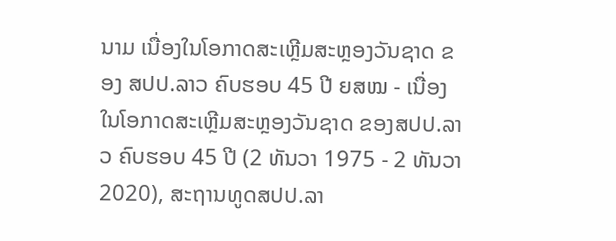ນາມ ເນື່ອງໃນໂອກາດສະເຫຼີມສະຫຼອງວັນຊາດ ຂອງ ສປປ.ລາວ ຄົບຮອບ 45 ປີ ຍສໝ - ເນື່ອງໃນໂອກາດສະເຫຼີມສະຫຼອງວັນຊາດ ຂອງສປປ.ລາວ ຄົບຮອບ 45 ປີ (2 ທັນວາ 1975 - 2 ທັນວາ 2020), ສະຖານທູດສປປ.ລາ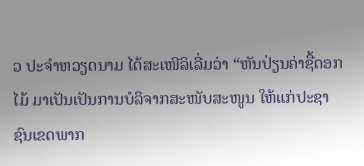ວ ປະຈຳຫວຽດນາມ ໄດ້ສະເໜີລິເລີ່ມວ່າ “ຫັນປ່ຽນຄ່າຊື້ດອກໄມ້ ມາເປັນເປັນການບໍລິຈາກສະໜັບສະໜູນ ໃຫ້ແກ່ປະຊາຊົນເຂດພາກ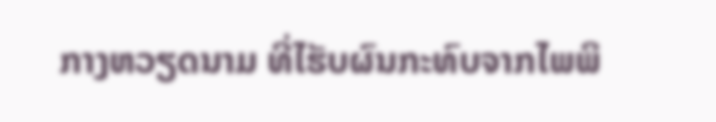ກາງຫວຽດນາມ ທີ່ໄຮັບຜົນກະທົບຈາກໄພພິ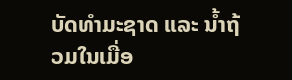ບັດທຳມະຊາດ ແລະ ນ້ຳຖ້ວມໃນເມື່ອ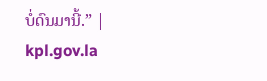ບໍ່ດົນມານີ້.” |
kpl.gov.la